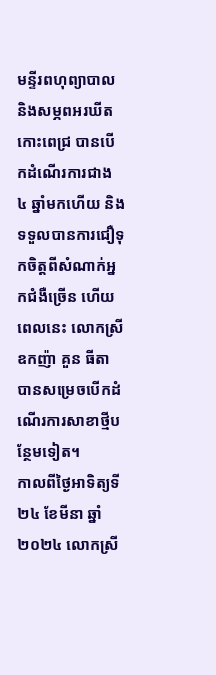មន្ទីរពហុព្យាបាល និងសម្ភពអរឃីត កោះពេជ្រ បានបើកដំណើរការជាង ៤ ឆ្នាំមកហើយ និងទទួលបានការជឿទុកចិត្តពីសំណាក់អ្នកជំងឺច្រើន ហើយពេលនេះ លោកស្រីឧកញ៉ា គួន ធីតា បានសម្រេចបើកដំណើរការសាខាថ្មីបន្ថែមទៀត។
កាលពីថ្ងៃអាទិត្យទី ២៤ ខែមីនា ឆ្នាំ ២០២៤ លោកស្រី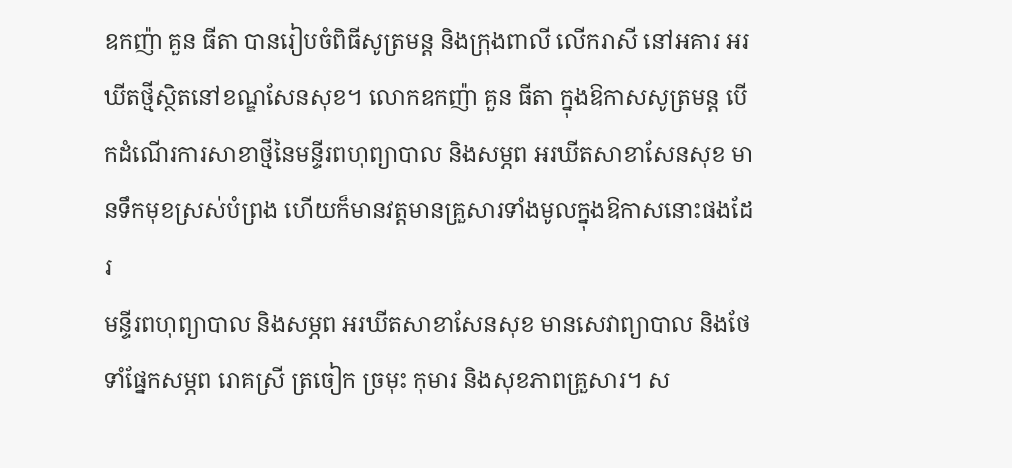ឧកញ៉ា គួន ធីតា បានរៀបចំពិធីសូត្រមន្ត និងក្រុងពាលី លើករាសី នៅអគារ អរឃីតថ្មីស្ថិតនៅខណ្ឌសែនសុខ។ លោកឧកញ៉ា គួន ធីតា ក្នុងឱកាសសូត្រមន្ត បើកដំណើរការសាខាថ្មីនៃមន្ទីរពហុព្យាបាល និងសម្ភព អរឃីតសាខាសែនសុខ មានទឹកមុខស្រស់បំព្រង ហើយក៏មានវត្តមានគ្រួសារទាំងមូលក្នុងឱកាសនោះផងដែរ
មន្ទីរពហុព្យាបាល និងសម្ភព អរឃីតសាខាសែនសុខ មានសេវាព្យាបាល និងថែទាំផ្នែកសម្ភព រោគស្រី ត្រចៀក ច្រមុះ កុមារ និងសុខភាពគ្រួសារ។ ស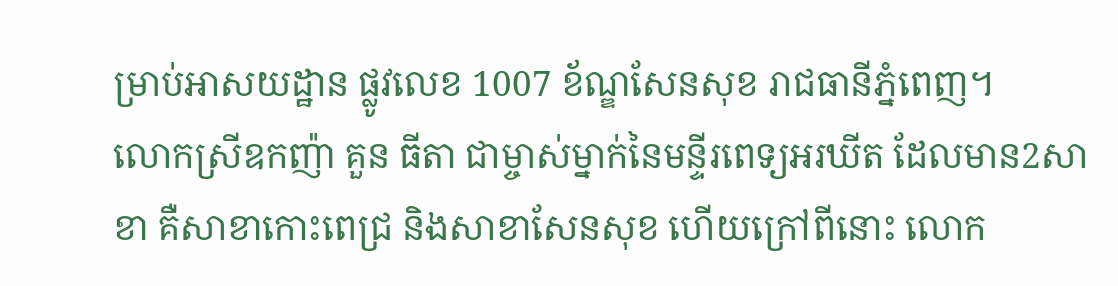ម្រាប់អាសយដ្ឋាន ផ្លូវលេខ 1007 ខ័ណ្ឌសែនសុខ រាជធានីភ្នំពេញ។
លោកស្រីឧកញ៉ា គួន ធីតា ជាម្ចាស់ម្នាក់នៃមន្ទីរពេទ្យអរឃីត ដែលមាន2សាខា គឺសាខាកោះពេជ្រ និងសាខាសែនសុខ ហើយក្រៅពីនោះ លោក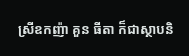ស្រីឧកញ៉ា គួន ធីតា ក៏ជាស្ថាបនិ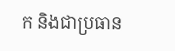ក និងជាប្រធាន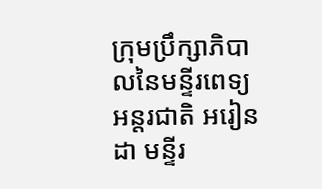ក្រុមប្រឹក្សាភិបាលនៃមន្ទីរពេទ្យអន្តរជាតិ អរៀនដា មន្ទីរ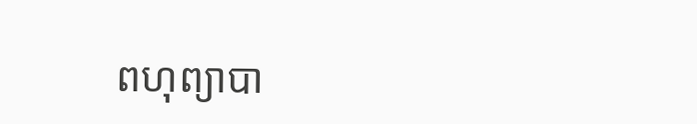ពហុព្យាបា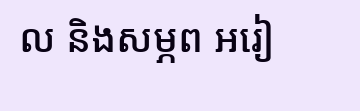ល និងសម្ភព អរៀ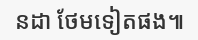នដា ថែមទៀតផង៕